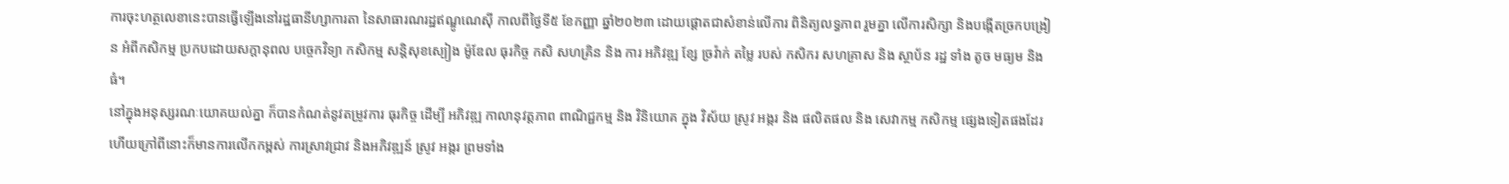ការចុះហត្ថលេខានេះបានធ្វើឡើងនៅរដ្ឋធានីហ្សាការតា នៃសាធារណរដ្ឋឥណ្ឌូណេស៊ី កាលពីថ្ងៃទី៥ ខែកញ្ញា ឆ្នាំ២០២៣ ដោយផ្តោតជាសំខាន់លើការ ពិនិត្យលទ្ធភាព រួមគ្នា លើការសិក្សា និងបង្កើតច្រកបង្រៀន អំពីកសិកម្ម ប្រកបដោយសក្តានុពល បច្ចេកវិទ្យា កសិកម្ម សន្តិសុខស្បៀង ម៉ូឌែល ធុរកិច្ច កសិ សហគ្រិន និង ការ អភិវឌ្ឍ ខ្សែ ច្រវ៉ាក់ តម្លៃ របស់ កសិករ សហគ្រាស និង ស្ថាប័ន រដ្ឋ ទាំង តូច មធ្យម និង ធំ។
នៅក្នុងអនុស្សរណៈយោគយល់គ្នា ក៏បានកំណត់នូវតម្រូវការ ធុរកិច្ច ដើម្បី អភិវឌ្ឍ កាលានុវត្តភាព ពាណិជ្ជកម្ម និង វិនិយោគ ក្នុង វិស័យ ស្រូវ អង្ករ និង ផលិតផល និង សេវាកម្ម កសិកម្ម ផ្សេងទៀតផងដែរ ហើយក្រៅពីនោះក៏មានការលើកកម្ពស់ ការស្រាវជ្រាវ និងអភិវឌ្ឍន៍ ស្រូវ អង្ករ ព្រមទាំង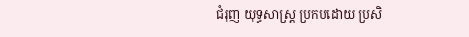ជំរុញ យុទ្ធសាស្រ្ត ប្រកបដោយ ប្រសិ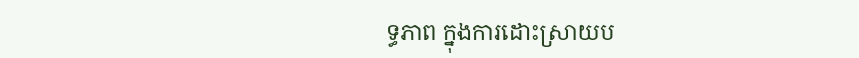ទ្ធភាព ក្នុងការដោះស្រាយប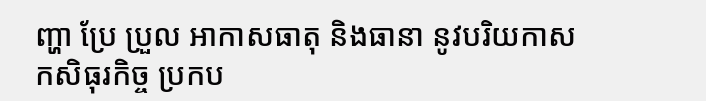ញ្ហា ប្រែ ប្រួល អាកាសធាតុ និងធានា នូវបរិយកាស កសិធុរកិច្ច ប្រកប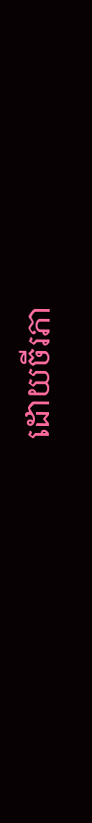ដោយចីរភា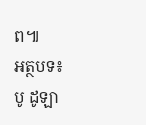ព៕
អត្ថបទ៖ បូ ដូឡា